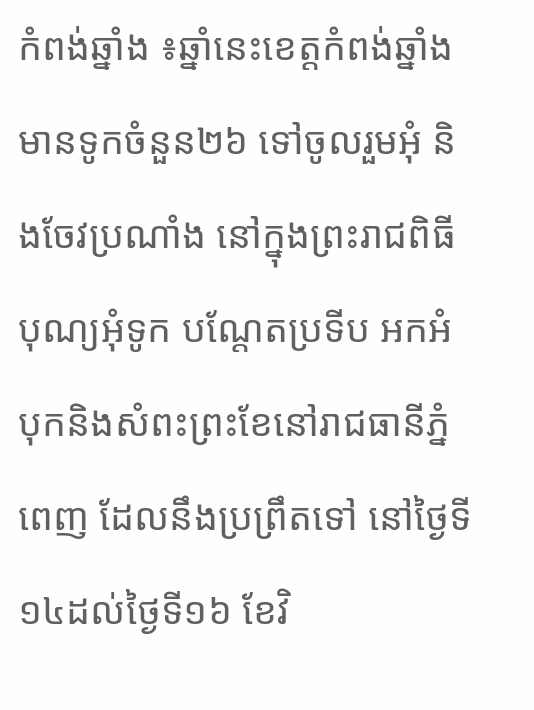កំពង់ឆ្នាំង ៖ឆ្នាំនេះខេត្តកំពង់ឆ្នាំងមានទូកចំនួន២៦ ទៅចូលរួមអុំ និងចែវប្រណាំង នៅក្នុងព្រះរាជពិធីបុណ្យអុំទូក បណ្តែតប្រទីប អកអំបុកនិងសំពះព្រះខែនៅរាជធានីភ្នំពេញ ដែលនឹងប្រព្រឹតទៅ នៅថ្ងៃទី១៤ដល់ថ្ងៃទី១៦ ខែវិ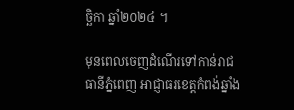ច្ឆិកា ឆ្នាំ២០២៤ ។

មុនពេលចេញដំណើរទៅកាន់រាជធានីភ្នំពេញ អាជ្ញាធរខេត្តកំពង់ឆ្នាំង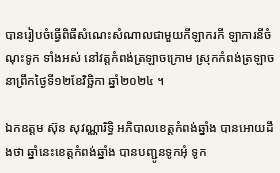បានរៀបចំធ្វើពិធីសំណេះសំណាលជាមួយកីឡាករកី ឡាការនីចំណុះទូក ទាំងអស់ នៅវត្តកំពង់ត្រឡាចក្រោម ស្រុកកំពង់ត្រឡាច នាព្រឹកថ្ងៃទី១២ខែវិច្ឆិកា ឆ្នាំ២០២៤ ។

ឯកឧត្តម ស៊ុន សុវណ្ណារិទ្ធិ អភិបាលខេត្តកំពង់ឆ្នាំង បានអោយដឹងថា ឆ្នាំនេះខេត្តកំពង់ឆ្នាំង បានបញ្ជូនទូកអុំ ទូក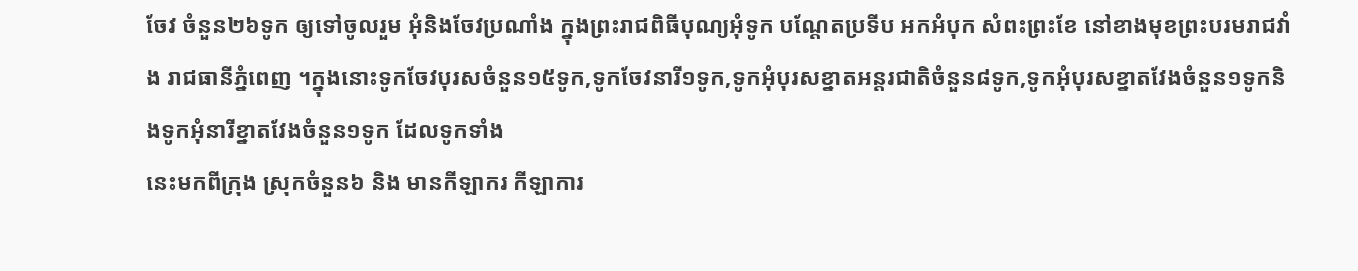ចែវ ចំនួន២៦ទូក ឲ្យទៅចូលរួម អុំនិងចែវប្រណាំង ក្នុងព្រះរាជពិធីបុណ្យអុំទូក បណ្តែតប្រទីប អកអំបុក សំពះព្រះខែ នៅខាងមុខព្រះបរមរាជវាំង រាជធានីភ្នំពេញ ។ក្នុងនោះទូកចែវបុរសចំនួន១៥ទូក,ទូកចែវនារី១ទូក,ទូកអុំបុរសខ្នាតអន្តរជាតិចំនួន៨ទូក,ទូកអុំបុរសខ្នាតវែងចំនួន១ទូកនិងទូកអុំនារីខ្នាតវែងចំនួន១ទូក ដែលទូកទាំង
នេះមកពីក្រុង ស្រុកចំនួន៦ និង មានកីឡាករ កីឡាការ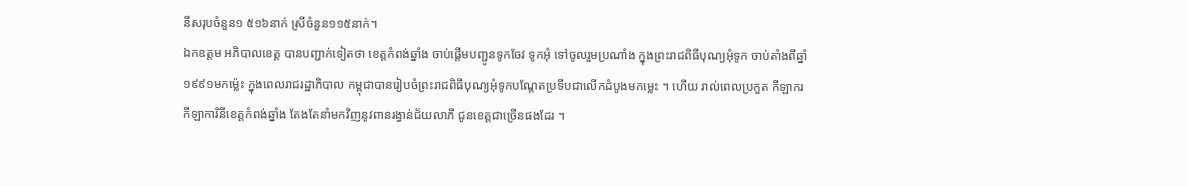នីសរុបចំនួន១ ៥១៦នាក់ ស្រីចំនួន១១៥នាក់។
ឯកឧត្តម អភិបាលខេត្ត បានបញ្ជាក់ទៀតថា ខេត្តកំពង់ឆ្នាំង ចាប់ផ្តើមបញ្ជូនទូកចែវ ទូកអុំ ទៅចូលរួមប្រណាំង ក្នុងព្រះរាជពិធីបុណ្យអុំទូក ចាប់តាំងពីឆ្នាំ១៩៩១មកម្ល៉េះ ក្នុងពេលរាជរដ្ឋាភិបាល កម្ពុជាបានរៀបចំព្រះរាជពិធីបុណ្យអុំទូកបណ្តែតប្រទីបជាលើកដំបូងមកម្លេះ ។ ហើយ រាល់ពេលប្រកួត កីឡាករ កីឡាការិនីខេត្តកំពង់ឆ្នាំង តែងតែនាំមកវិញនូវពានរង្វាន់ជ័យលាភី ជូនខេត្តជាច្រើនផងដែរ ។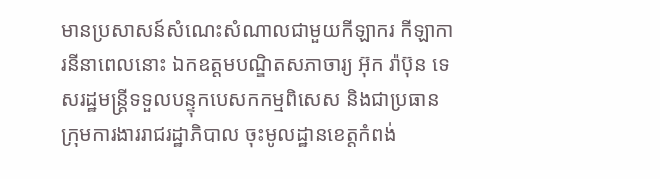មានប្រសាសន៍សំណេះសំណាលជាមួយកីឡាករ កីឡាការនីនាពេលនោះ ឯកឧត្តមបណ្ឌិតសភាចារ្យ អ៊ុក រ៉ាប៊ុន ទេសរដ្ឋមន្ត្រីទទួលបន្ទុកបេសកកម្មពិសេស និងជាប្រធានក្រុមការងាររាជរដ្ឋាភិបាល ចុះមូលដ្ឋានខេត្តកំពង់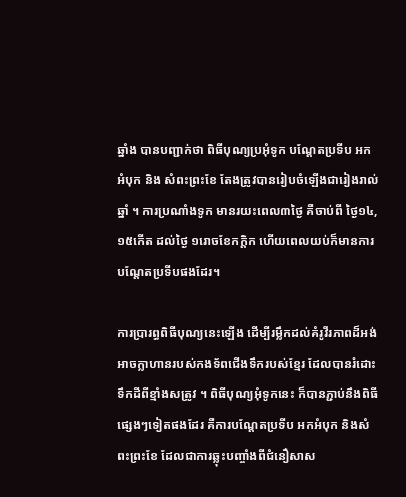ឆ្នាំង បានបញ្ជាក់ថា ពិធីបុណ្យប្រអុំទូក បណ្តែតប្រទីប អកអំបុក និង សំពះព្រះខែ តែងត្រូវបានរៀបចំឡើងជារៀងរាល់ឆ្នាំ ។ ការប្រណាំងទូក មានរយះពេល៣ថ្ងៃ គឺចាប់ពី ថ្ងៃ១៤,១៥កើត ដល់ថ្ងៃ ១រោចខែកក្តិក ហើយពេលយប់ក៏មានការបណ្តែតប្រទីបផងដែរ។

ការប្រារព្ធពិធីបុណ្យនេះឡើង ដើម្បីរម្លឹកដល់គំរូវីរភាពដ៏អង់អាចក្លាហានរបស់កងទ័ពជើងទឹករបស់ខ្មែរ ដែលបានរំដោះទឹកដីពីខ្មាំងសត្រូវ ។ ពិធីបុណ្យអុំទូកនេះ ក៏បានភ្ជាប់នឹងពិធីផ្សេងៗទៀតផងដែរ គឺការបណ្ដែតប្រទីប អកអំបុក និងសំពះព្រះខែ ដែលជាការឆ្លុះបញ្ចាំងពីជំនឿសាស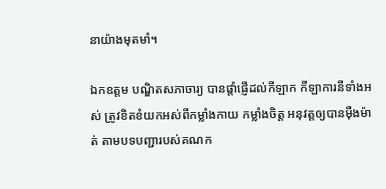នាយ៉ាងមុតមាំ។

ឯកឧត្តម បណ្ឌិតសភាចារ្យ បានផ្តាំផ្ញើដល់កីឡាក កីឡាការនីទាំងអស់ ត្រូវខិតខំយកអស់ពីកម្លាំងកាយ កម្លាំងចិត្ត អនុវត្តឲ្យបានម៉ឺងម៉ាត់ តាមបទបញ្ជារបស់គណក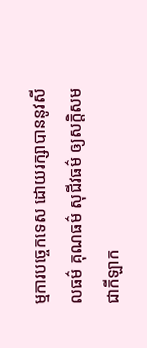ម្មការបច្ចេកទេស ដោយរក្សាបាននូវសីលធម៌ គុណធម៌ សុជីវធម៌ ឲ្យសក្តិសមជាកីឡាក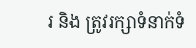រ និង ត្រូវរក្សាទំនាក់ទំ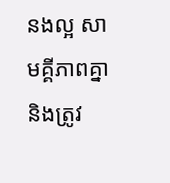នងល្អ សាមគ្គីភាពគ្នា និងត្រូវ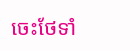ចេះថែទាំ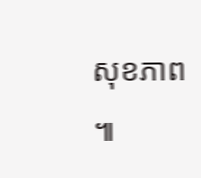សុខភាព ៕